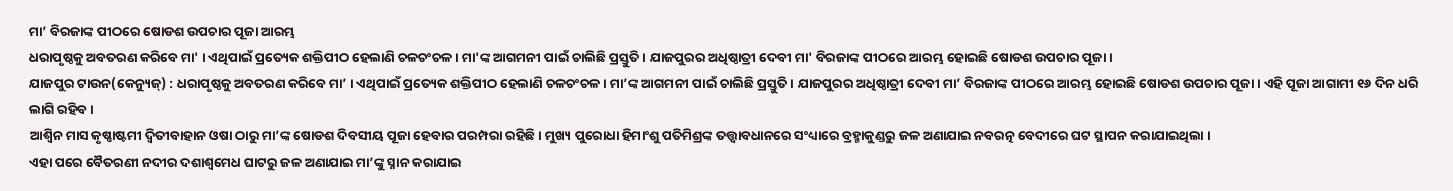ମା’ ବିରଜାଙ୍କ ପୀଠରେ ଷୋଡଶ ଉପଚାର ପୂଜା ଆରମ୍ଭ
ଧରାପୃଷ୍ଠକୁ ଅବତରଣ କରିବେ ମା' । ଏଥିପାଇଁ ପ୍ରତ୍ୟେକ ଶକ୍ତିପୀଠ ହେଲାଣି ଚଳଚଂଚଳ । ମା'ଙ୍କ ଆଗମନୀ ପାଇଁ ଚାଲିଛି ପ୍ରସ୍ତୁତି । ଯାଜପୁରର ଅଧିଷ୍ଠାତ୍ରୀ ଦେବୀ ମା' ବିରଜାଙ୍କ ପୀଠରେ ଆରମ୍ଭ ହୋଇଛି ଷୋଡଶ ଉପଚାର ପୂଜା ।
ଯାଜପୁର ଟାଉନ(କେନ୍ୟୁଜ୍) : ଧରାପୃଷ୍ଠକୁ ଅବତରଣ କରିବେ ମା’ । ଏଥିପାଇଁ ପ୍ରତ୍ୟେକ ଶକ୍ତିପୀଠ ହେଲାଣି ଚଳଚଂଚଳ । ମା’ଙ୍କ ଆଗମନୀ ପାଇଁ ଚାଲିଛି ପ୍ରସ୍ତୁତି । ଯାଜପୁରର ଅଧିଷ୍ଠାତ୍ରୀ ଦେବୀ ମା’ ବିରଜାଙ୍କ ପୀଠରେ ଆରମ୍ଭ ହୋଇଛି ଷୋଡଶ ଉପଚାର ପୂଜା । ଏହି ପୂଜା ଆଗାମୀ ୧୬ ଦିନ ଧରି ଲାଗି ରହିବ ।
ଆଶ୍ୱିନ ମାସ କୃଷ୍ଣାଷ୍ଟମୀ ଦ୍ୱିତୀବାହାନ ଓଷା ଠାରୁ ମା’ଙ୍କ ଷୋଡଶ ଦିବସୀୟ ପୂଜା ହେବାର ପରମ୍ପରା ରହିଛି । ମୁଖ୍ୟ ପୁରୋଧା ହିମାଂଶୁ ପତିମିଶ୍ରଙ୍କ ତତ୍ତ୍ଵାବଧାନରେ ସଂଧ୍ୟାରେ ବ୍ରହ୍ମାକୁଣ୍ଡରୁ ଜଳ ଅଣାଯାଇ ନବରତ୍ନ ବେଦୀରେ ଘଟ ସ୍ଥାପନ କରାଯାଇଥିଲା ।
ଏହା ପରେ ବୈତରଣୀ ନଦୀର ଦଶାଶ୍ୱମେଧ ଘାଟରୁ ଜଳ ଅଣାଯାଇ ମା’ଙ୍କୁ ସ୍ନାନ କରାଯାଇ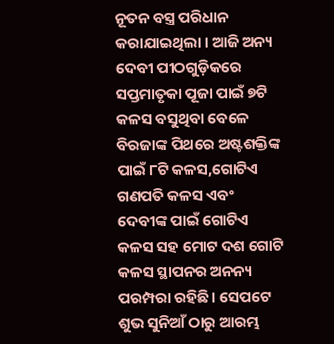ନୂତନ ବସ୍ତ୍ର ପରିଧାନ କରାଯାଇଥିଲା । ଆଜି ଅନ୍ୟ ଦେବୀ ପୀଠଗୁଡ଼ିକରେ ସପ୍ତମାତୃକା ପୂଜା ପାଇଁ ୭ଟି କଳସ ବସୁଥିବା ବେଳେ ବିରଜାଙ୍କ ପିଥରେ ଅଷ୍ଟଶକ୍ତିଙ୍କ ପାଇଁ ୮ଟି କଳସ,ଗୋଟିଏ ଗଣପତି କଳସ ଏବଂ ଦେବୀଙ୍କ ପାଇଁ ଗୋଟିଏ କଳସ ସହ ମୋଟ ଦଶ ଗୋଟି କଳସ ସ୍ଥାପନର ଅନନ୍ୟ ପରମ୍ପରା ରହିଛି। ସେପଟେ ଶୁଭ ସୁନିଆଁ ଠାରୁ ଆରମ୍ଭ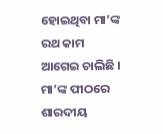ହୋଇଥିବା ମା’ଙ୍କ ରଥ କାମ ଆଗେଇ ଚାଲିଛି ।
ମା’ଙ୍କ ପୀଠରେ ଶାରଦୀୟ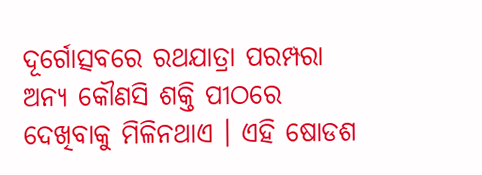ଦୂର୍ଗୋତ୍ସବରେ ରଥଯାତ୍ରା ପରମ୍ପରା ଅନ୍ୟ କୌଣସି ଶକ୍ତି ପୀଠରେ ଦେଖିବାକୁ ମିଳିନଥାଏ । ଏହି ଷୋଡଶ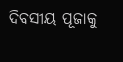ଦିବସୀୟ ପୂଜାକୁ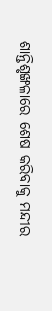ଶାନ୍ତିଶୃଙ୍ଖଳାରେ ଶେଷ କରିବାକୁ ମନ୍ଦୀର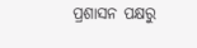ପ୍ରଶାସନ ପକ୍ଷରୁ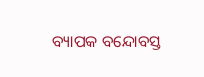ବ୍ୟାପକ ବନ୍ଦୋବସ୍ତ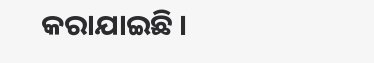କରାଯାଇଛି ।